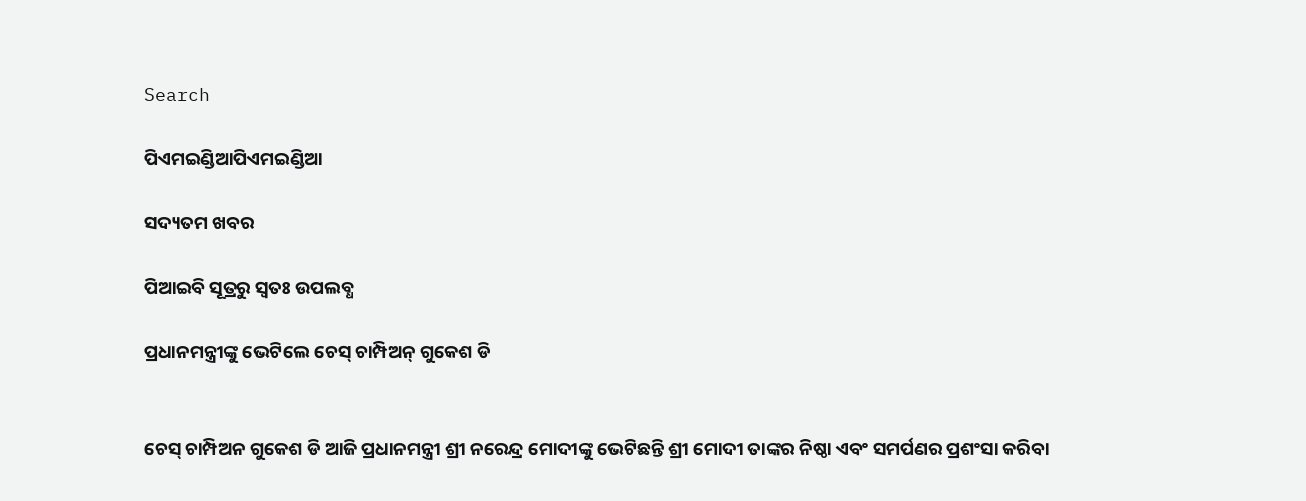Search

ପିଏମଇଣ୍ଡିଆପିଏମଇଣ୍ଡିଆ

ସଦ୍ୟତମ ଖବର

ପିଆଇବି ସୂତ୍ରରୁ ସ୍ବତଃ ଉପଲବ୍ଧ

ପ୍ରଧାନମନ୍ତ୍ରୀଙ୍କୁ ଭେଟିଲେ ଚେସ୍ ଚାମ୍ପିଅନ୍ ଗୁକେଶ ଡି


ଚେସ୍ ଚାମ୍ପିଅନ ଗୁକେଶ ଡି ଆଜି ପ୍ରଧାନମନ୍ତ୍ରୀ ଶ୍ରୀ ନରେନ୍ଦ୍ର ମୋଦୀଙ୍କୁ ଭେଟିଛନ୍ତି ଶ୍ରୀ ମୋଦୀ ତାଙ୍କର ନିଷ୍ଠା ଏବଂ ସମର୍ପଣର ପ୍ରଶଂସା କରିବା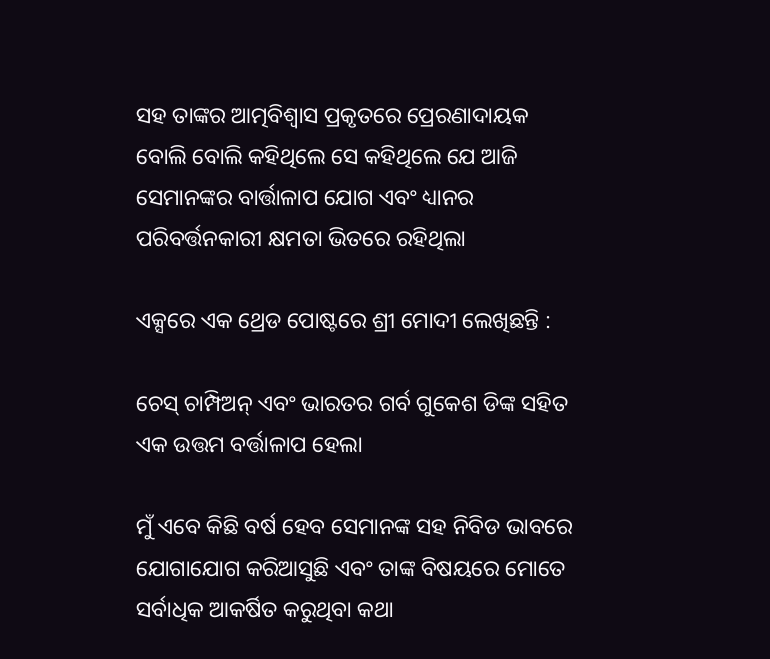ସହ ତାଙ୍କର ଆତ୍ମବିଶ୍ୱାସ ପ୍ରକୃତରେ ପ୍ରେରଣାଦାୟକ ବୋଲି ବୋଲି କହିଥିଲେ ସେ କହିଥିଲେ ଯେ ଆଜି ସେମାନଙ୍କର ବାର୍ତ୍ତାଳାପ ଯୋଗ ଏବଂ ଧ୍ୟାନର ପରିବର୍ତ୍ତନକାରୀ କ୍ଷମତା ଭିତରେ ରହିଥିଲା

ଏକ୍ସରେ ଏକ ଥ୍ରେଡ ପୋଷ୍ଟରେ ଶ୍ରୀ ମୋଦୀ ଲେଖିଛନ୍ତି :

ଚେସ୍ ଚାମ୍ପିଅନ୍ ଏବଂ ଭାରତର ଗର୍ବ ଗୁକେଶ ଡିଙ୍କ ସହିତ ଏକ ଉତ୍ତମ ବର୍ତ୍ତାଳାପ ହେଲା

ମୁଁ ଏବେ କିଛି ବର୍ଷ ହେବ ସେମାନଙ୍କ ସହ ନିବିଡ ଭାବରେ ଯୋଗାଯୋଗ କରିଆସୁଛି ଏବଂ ତାଙ୍କ ବିଷୟରେ ମୋତେ ସର୍ବାଧିକ ଆକର୍ଷିତ କରୁଥିବା କଥା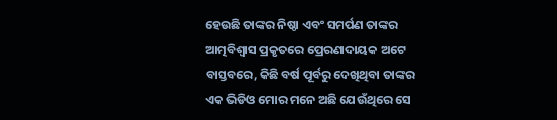ହେଉଛି ତାଙ୍କର ନିଷ୍ଠା ଏବଂ ସମର୍ପଣ ତାଙ୍କର ଆତ୍ମବିଶ୍ୱାସ ପ୍ରକୃତରେ ପ୍ରେରଣାଦାୟକ ଅଟେ ବାସ୍ତବରେ, କିଛି ବର୍ଷ ପୂର୍ବରୁ ଦେଖିଥିବା ତାଙ୍କର ଏକ ଭିଡିଓ ମୋର ମନେ ଅଛି ଯେଉଁଥିରେ ସେ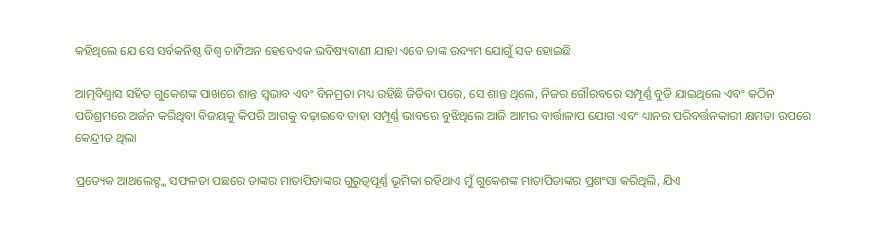କହିଥିଲେ ଯେ ସେ ସର୍ବକନିଷ୍ଠ ବିଶ୍ୱ ଚାମ୍ପିଅନ ହେବେଏକ ଭବିଷ୍ୟବାଣୀ ଯାହା ଏବେ ତାଙ୍କ ଉଦ୍ୟମ ଯୋଗୁଁ ସତ ହୋଇଛି

ଆତ୍ମବିଶ୍ୱାସ ସହିତ ଗୁକେଶଙ୍କ ପାଖରେ ଶାନ୍ତ ସ୍ୱଭାବ ଏବଂ ବିନମ୍ରତା ମଧ୍ୟ ରହିଛି ଜିତିବା ପରେ, ସେ ଶାନ୍ତ ଥିଲେ, ନିଜର ଗୌରବରେ ସମ୍ପୂର୍ଣ୍ଣ ବୁଡି ଯାଇଥିଲେ ଏବଂ କଠିନ ପରିଶ୍ରମରେ ଅର୍ଜନ କରିଥିବା ବିଜୟକୁ କିପରି ଆଗକୁ ବଢ଼ାଇବେ ତାହା ସମ୍ପୂର୍ଣ୍ଣ ଭାବରେ ବୁଝିଥିଲେ ଆଜି ଆମର ବାର୍ତ୍ତାଳାପ ଯୋଗ ଏବଂ ଧ୍ୟାନର ପରିବର୍ତ୍ତନକାରୀ କ୍ଷମତା ଉପରେ କେନ୍ଦ୍ରୀତ ଥିଲା

ପ୍ରତ୍ୟେକ ଆଥଲେଟ୍ଙ୍କ ସଫଳତା ପଛରେ ତାଙ୍କର ମାତାପିତାଙ୍କର ଗୁରୁତ୍ୱପୂର୍ଣ୍ଣ ଭୂମିକା ରହିଥାଏ ମୁଁ ଗୁକେଶଙ୍କ ମାତାପିତାଙ୍କର ପ୍ରଶଂସା କରିଥିଲି, ଯିଏ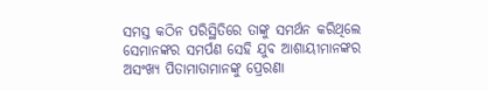ସମସ୍ତ କଠିନ ପରିସ୍ଥିତିରେ ତାଙ୍କୁ ସମର୍ଥନ କରିଥିଲେ ସେମାନଙ୍କର ସମର୍ପଣ ସେହି ଯୁବ ଆଶାୟୀମାନଙ୍କର ଅସଂଖ୍ୟ ପିତାମାତାମାନଙ୍କୁ ପ୍ରେରଣା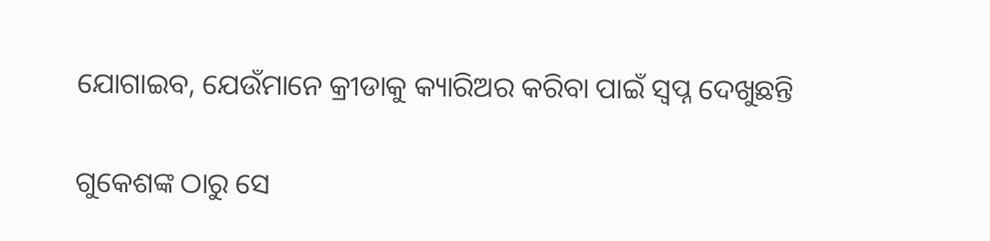ଯୋଗାଇବ, ଯେଉଁମାନେ କ୍ରୀଡାକୁ କ୍ୟାରିଅର କରିବା ପାଇଁ ସ୍ୱପ୍ନ ଦେଖୁଛନ୍ତି

ଗୁକେଶଙ୍କ ଠାରୁ ସେ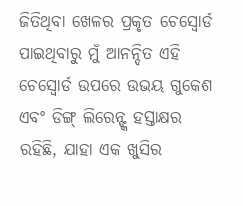ଜିତିଥିବା ଖେଳର ପ୍ରକୃତ ଚେସ୍ବୋର୍ଡ ପାଇଥିବାରୁ ମୁଁ ଆନନ୍ଦିତ ଏହି ଚେସ୍ବୋର୍ଡ ଉପରେ ଉଭୟ ଗୁକେଶ ଏବଂ ଡିଙ୍ଗ୍ ଲିରେନ୍ଙ୍କ ହସ୍ତାକ୍ଷର ରହିଛି, ଯାହା ଏକ ଖୁସିର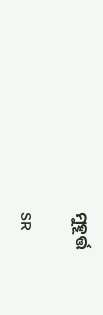ମୁହୂର୍ତ୍ତ

SR